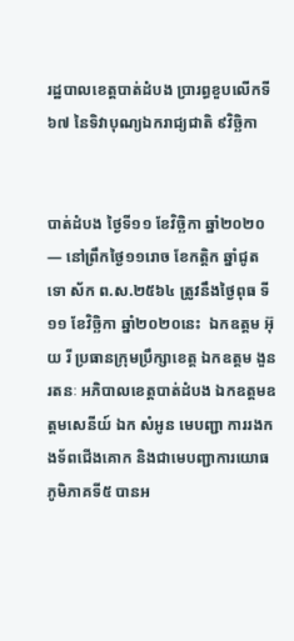រដ្ឋបាលខេត្តបាត់ដំបង ប្រារព្ធខួបលើកទី ៦៧ នៃទិវាបុណ្យឯករាជ្យជាតិ ៩វិច្ឆិកា


បាត់ដំបង ថ្ងៃទី១១ ខែវិច្ឆិកា ឆ្នាំ២០២០ — នៅព្រឹកថ្ងៃ១១រោច ខែកត្តិក ឆ្នាំជូត ទោ ស័ក ព.ស.២៥៦៤ ត្រូវនឹងថ្ងៃពុធ ទី១១ ខែវិច្ឆិកា ឆ្នាំ២០២០នេះ  ឯកឧត្តម អ៊ុយ រី ប្រធានក្រុមប្រឹក្សាខេត្ត ឯកឧត្តម ងួន រតនៈ អភិបាលខេត្តបាត់ដំបង ឯកឧត្តមឧត្តមសេនីយ៍ ឯក សំអូន មេបញ្ជា ការរងកងទ័ពជើងគោក និងជាមេបញ្ជាការយោធភូមិភាគទី៥ បានអ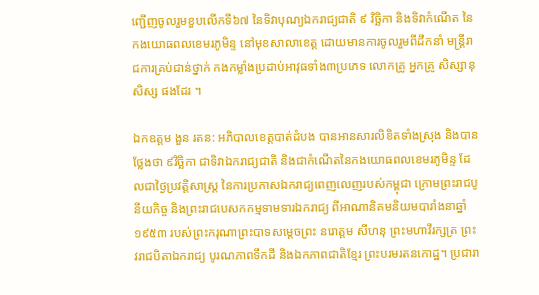ញ្ជើញចូលរួមខួបលើកទី៦៧ នៃទិវាបុណ្យឯករាជ្យជាតិ ៩ វិច្ឆិកា និងទិវាកំណើត នៃកងយោធពលខេមរភូមិន្ទ នៅមុខសាលាខេត្ត ដោយមានការចូលរួមពីដឹកនាំ មន្រ្តីរាជការគ្រប់ជាន់ថ្នាក់ កងកម្លាំងប្រដាប់អាវុធទាំង៣ប្រភេទ លោកគ្រូ អ្នកគ្រូ សិស្សានុសិស្ស ផងដែរ ។

ឯកឧត្តម ងួន រតន: អភិបាលខេត្តបាត់ដំបង បានអានសារលិខិតទាំងស្រុង និងបានថ្លែងថា ៩វិច្ឆិកា ជាទិវាឯករាជ្យជាតិ និងជាកំណើតនៃកងយោធពលខេមរភូមិន្ទ ដែលជាថ្ងៃប្រវត្តិសាស្រ្ត នៃការប្រកាសឯករាជ្យពេញលេញរបស់កម្ពុជា ក្រោមព្រះរាជបូនីយកិច្ច និងព្រះរាជបេសកកម្មទាមទារឯករាជ្យ ពីអាណានិគមនិយមបារាំងនាឆ្នាំ១៩៥៣ របស់ព្រះករុណាព្រះបាទសម្ដេចព្រះ នរោត្តម សីហនុ ព្រះមហាវីរក្សត្រ ព្រះវរាជបិតាឯករាជ្យ បូរណភាពទឹកដី និងឯកភាពជាតិខ្មែរ ព្រះបរមរតនកោដ្ឋ។ ប្រជារា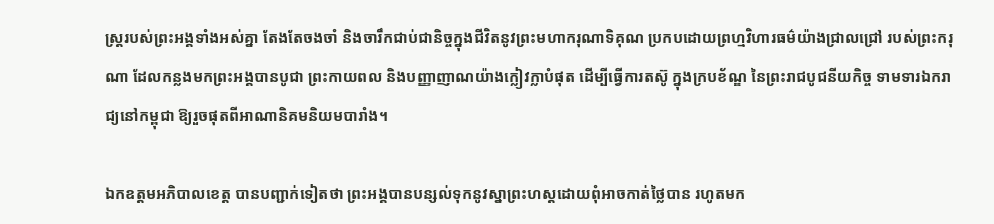ស្រ្តរបស់ព្រះអង្គទាំងអស់គ្នា តែងតែចងចាំ និងចារឹកជាប់ជានិច្ចក្នុងជីវិតនូវព្រះមហាករុណាទិគុណ ប្រកបដោយព្រហ្មវិហារធម៌យ៉ាងជ្រាលជ្រៅ របស់ព្រះករុណា ដែលកន្លងមកព្រះអង្គបានបូជា ព្រះកាយពល និងបញ្ញាញាណយ៉ាងក្លៀវក្លាបំផុត ដើម្បីធ្វើការតស៊ូ ក្នុងក្របខ័ណ្ឌ នៃព្រះរាជបូជនីយកិច្ច ទាមទារឯករាជ្យនៅកម្ពុជា ឱ្យរួចផុតពីអាណានិគមនិយមបារាំង។

ឯកឧត្តមអភិបាលខេត្ត បានបញ្ជាក់ទៀតថា ព្រះអង្គបានបន្សល់ទុកនូវស្នាព្រះហស្តដោយពុំអាចកាត់ថ្លៃបាន រហូតមក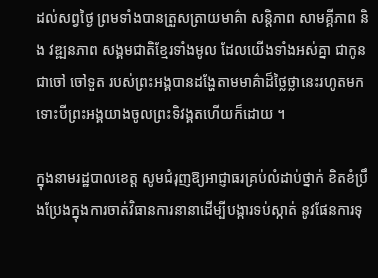ដល់សព្វថ្ងៃ ព្រមទាំងបានត្រួសត្រាយមាគ៌ា សន្តិភាព សាមគ្គីភាព និង វឌ្ឍនភាព សង្គមជាតិខ្មែរទាំងមូល ដែលយើងទាំងអស់គ្នា ជាកូន ជាចៅ ចៅទួត របស់ព្រះអង្គបានដង្ហែតាមមាគ៌ាដ៏ថ្លៃថ្លានេះរហូតមក ទោះបីព្រះអង្គយាងចូលព្រះទិវង្គតហើយក៏ដោយ ។

ក្នុងនាមរដ្ឋបាលខេត្ត សូមជំរុញឱ្យអាជ្ញាធរគ្រប់លំដាប់ថ្នាក់ ខិតខំប្រឹងប្រែងក្នុងការចាត់វិធានការនានាដើម្បីបង្ការទប់ស្កាត់ នូវផែនការទុ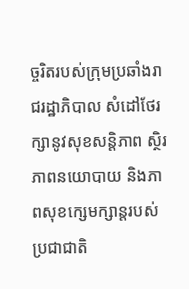ច្ចរិតរបស់ក្រុមប្រឆាំងរាជរដ្ឋាភិបាល សំដៅថែរក្សានូវសុខសន្ដិភាព ស្ថិរភាពនយោបាយ និងភាពសុខក្សេមក្សាន្តរបស់ប្រជាជាតិ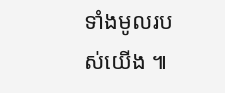ទាំងមូលរបស់យើង ៕